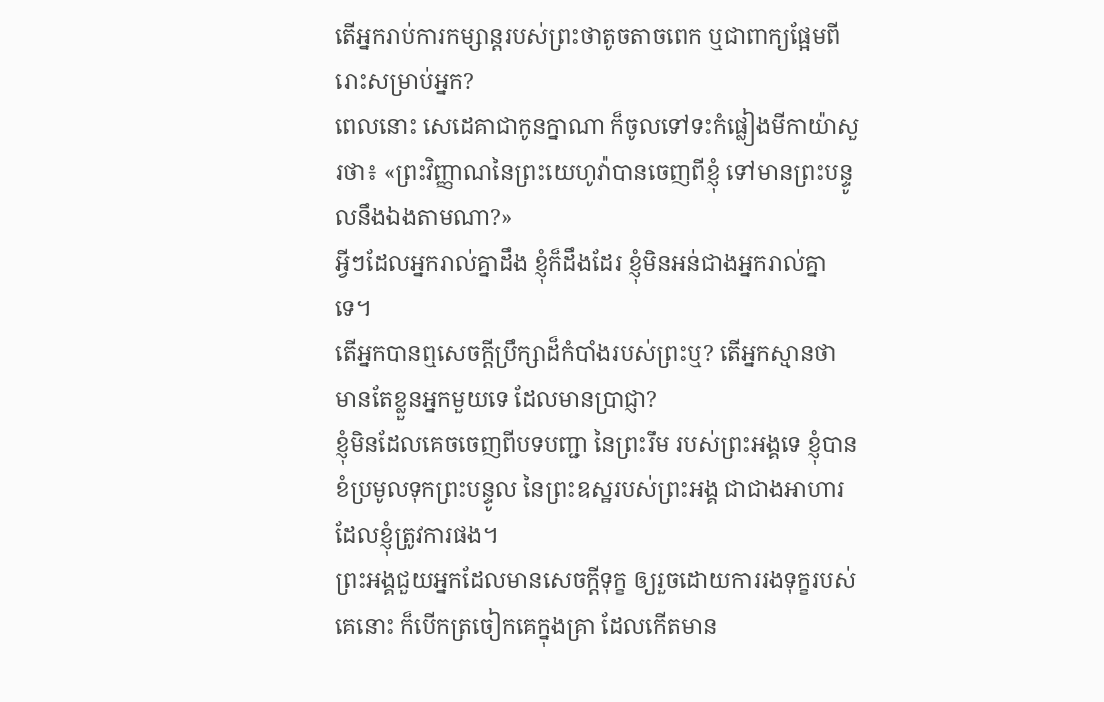តើអ្នករាប់ការកម្សាន្តរបស់ព្រះថាតូចតាចពេក ឬជាពាក្យផ្អែមពីរោះសម្រាប់អ្នក?
ពេលនោះ សេដេគាជាកូនក្នាណា ក៏ចូលទៅទះកំផ្លៀងមីកាយ៉ាសួរថា៖ «ព្រះវិញ្ញាណនៃព្រះយេហូវ៉ាបានចេញពីខ្ញុំ ទៅមានព្រះបន្ទូលនឹងឯងតាមណា?»
អ្វីៗដែលអ្នករាល់គ្នាដឹង ខ្ញុំក៏ដឹងដែរ ខ្ញុំមិនអន់ជាងអ្នករាល់គ្នាទេ។
តើអ្នកបានឮសេចក្ដីប្រឹក្សាដ៏កំបាំងរបស់ព្រះឬ? តើអ្នកស្មានថា មានតែខ្លួនអ្នកមួយទេ ដែលមានប្រាជ្ញា?
ខ្ញុំមិនដែលគេចចេញពីបទបញ្ជា នៃព្រះរឹម របស់ព្រះអង្គទេ ខ្ញុំបានខំប្រមូលទុកព្រះបន្ទូល នៃព្រះឧស្ឋរបស់ព្រះអង្គ ជាជាងអាហារដែលខ្ញុំត្រូវការផង។
ព្រះអង្គជួយអ្នកដែលមានសេចក្ដីទុក្ខ ឲ្យរួចដោយការរងទុក្ខរបស់គេនោះ ក៏បើកត្រចៀកគេក្នុងគ្រា ដែលកើតមាន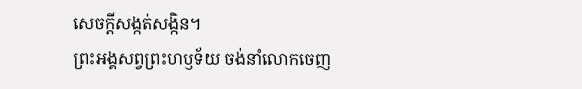សេចក្ដីសង្កត់សង្កិន។
ព្រះអង្គសព្វព្រះហឫទ័យ ចង់នាំលោកចេញ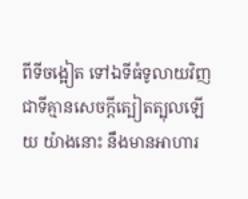ពីទីចង្អៀត ទៅឯទីធំទូលាយវិញ ជាទីគ្មានសេចក្ដីត្បៀតត្បុលឡើយ យ៉ាងនោះ នឹងមានអាហារ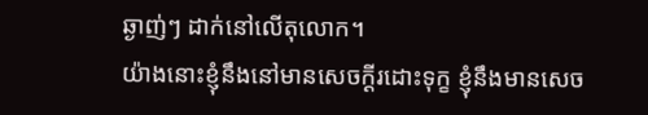ឆ្ងាញ់ៗ ដាក់នៅលើតុលោក។
យ៉ាងនោះខ្ញុំនឹងនៅមានសេចក្ដីរដោះទុក្ខ ខ្ញុំនឹងមានសេច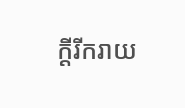ក្ដីរីករាយ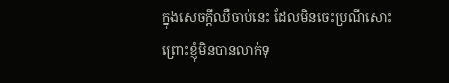ក្នុងសេចក្ដីឈឺចាប់នេះ ដែលមិនចេះប្រណីសោះ ព្រោះខ្ញុំមិនបានលាក់ទុ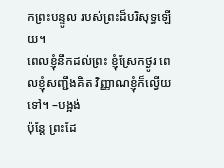កព្រះបន្ទូល របស់ព្រះដ៏បរិសុទ្ធឡើយ។
ពេលខ្ញុំនឹកដល់ព្រះ ខ្ញុំស្រែកថ្ងូរ ពេលខ្ញុំសញ្ជឹងគិត វិញ្ញាណខ្ញុំក៏ល្វើយទៅ។ –បង្អង់
ប៉ុន្តែ ព្រះដែ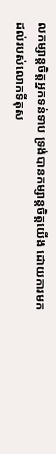លកម្សាន្តចិត្តអ្នកទន់ទាប ទ្រង់បានកម្សាន្តចិត្តយើង ដោយការមកដល់របស់លោកទីតុស